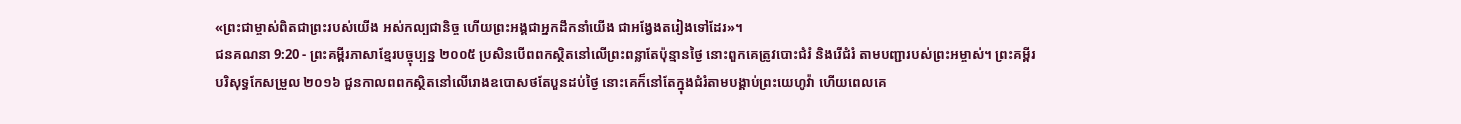«ព្រះជាម្ចាស់ពិតជាព្រះរបស់យើង អស់កល្បជានិច្ច ហើយព្រះអង្គជាអ្នកដឹកនាំយើង ជាអង្វែងតរៀងទៅដែរ»។
ជនគណនា 9:20 - ព្រះគម្ពីរភាសាខ្មែរបច្ចុប្បន្ន ២០០៥ ប្រសិនបើពពកស្ថិតនៅលើព្រះពន្លាតែប៉ុន្មានថ្ងៃ នោះពួកគេត្រូវបោះជំរំ និងរើជំរំ តាមបញ្ជារបស់ព្រះអម្ចាស់។ ព្រះគម្ពីរបរិសុទ្ធកែសម្រួល ២០១៦ ជួនកាលពពកស្ថិតនៅលើរោងឧបោសថតែបួនដប់ថ្ងៃ នោះគេក៏នៅតែក្នុងជំរំតាមបង្គាប់ព្រះយេហូវ៉ា ហើយពេលគេ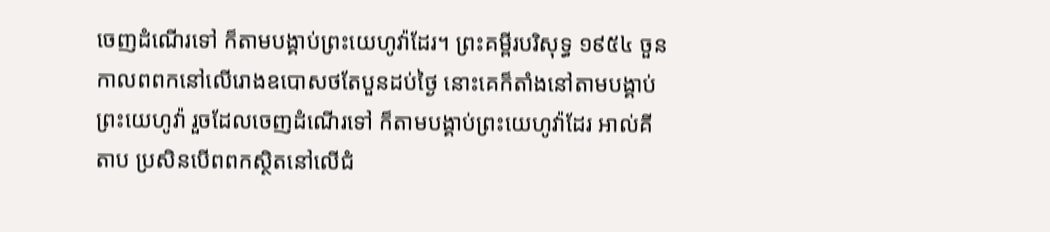ចេញដំណើរទៅ ក៏តាមបង្គាប់ព្រះយេហូវ៉ាដែរ។ ព្រះគម្ពីរបរិសុទ្ធ ១៩៥៤ ចួនកាលពពកនៅលើរោងឧបោសថតែបួនដប់ថ្ងៃ នោះគេក៏តាំងនៅតាមបង្គាប់ព្រះយេហូវ៉ា រួចដែលចេញដំណើរទៅ ក៏តាមបង្គាប់ព្រះយេហូវ៉ាដែរ អាល់គីតាប ប្រសិនបើពពកស្ថិតនៅលើជំ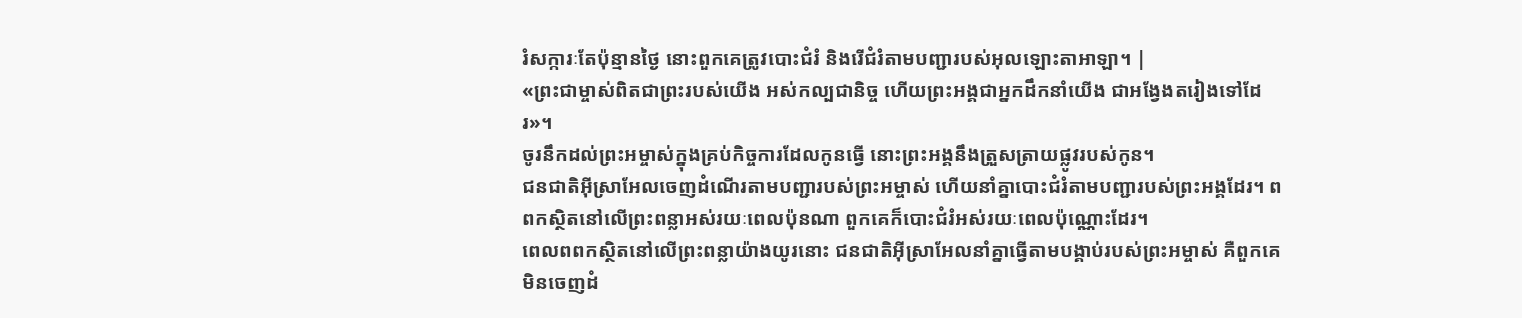រំសក្ការៈតែប៉ុន្មានថ្ងៃ នោះពួកគេត្រូវបោះជំរំ និងរើជំរំតាមបញ្ជារបស់អុលឡោះតាអាឡា។ |
«ព្រះជាម្ចាស់ពិតជាព្រះរបស់យើង អស់កល្បជានិច្ច ហើយព្រះអង្គជាអ្នកដឹកនាំយើង ជាអង្វែងតរៀងទៅដែរ»។
ចូរនឹកដល់ព្រះអម្ចាស់ក្នុងគ្រប់កិច្ចការដែលកូនធ្វើ នោះព្រះអង្គនឹងត្រួសត្រាយផ្លូវរបស់កូន។
ជនជាតិអ៊ីស្រាអែលចេញដំណើរតាមបញ្ជារបស់ព្រះអម្ចាស់ ហើយនាំគ្នាបោះជំរំតាមបញ្ជារបស់ព្រះអង្គដែរ។ ពពកស្ថិតនៅលើព្រះពន្លាអស់រយៈពេលប៉ុនណា ពួកគេក៏បោះជំរំអស់រយៈពេលប៉ុណ្ណោះដែរ។
ពេលពពកស្ថិតនៅលើព្រះពន្លាយ៉ាងយូរនោះ ជនជាតិអ៊ីស្រាអែលនាំគ្នាធ្វើតាមបង្គាប់របស់ព្រះអម្ចាស់ គឺពួកគេមិនចេញដំ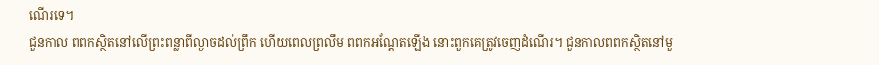ណើរទេ។
ជួនកាល ពពកស្ថិតនៅលើព្រះពន្លាពីល្ងាចដល់ព្រឹក ហើយពេលព្រលឹម ពពកអណ្ដែតឡើង នោះពួកគេត្រូវចេញដំណើរ។ ជួនកាលពពកស្ថិតនៅមួ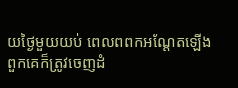យថ្ងៃមួយយប់ ពេលពពកអណ្ដែតឡើង ពួកគេក៏ត្រូវចេញដំ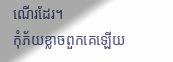ណើរដែរ។
កុំភ័យខ្លាចពួកគេឡើយ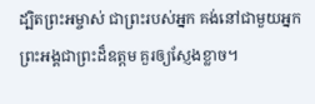ដ្បិតព្រះអម្ចាស់ ជាព្រះរបស់អ្នក គង់នៅជាមួយអ្នក ព្រះអង្គជាព្រះដ៏ឧត្ដម គួរឲ្យស្ញែងខ្លាច។